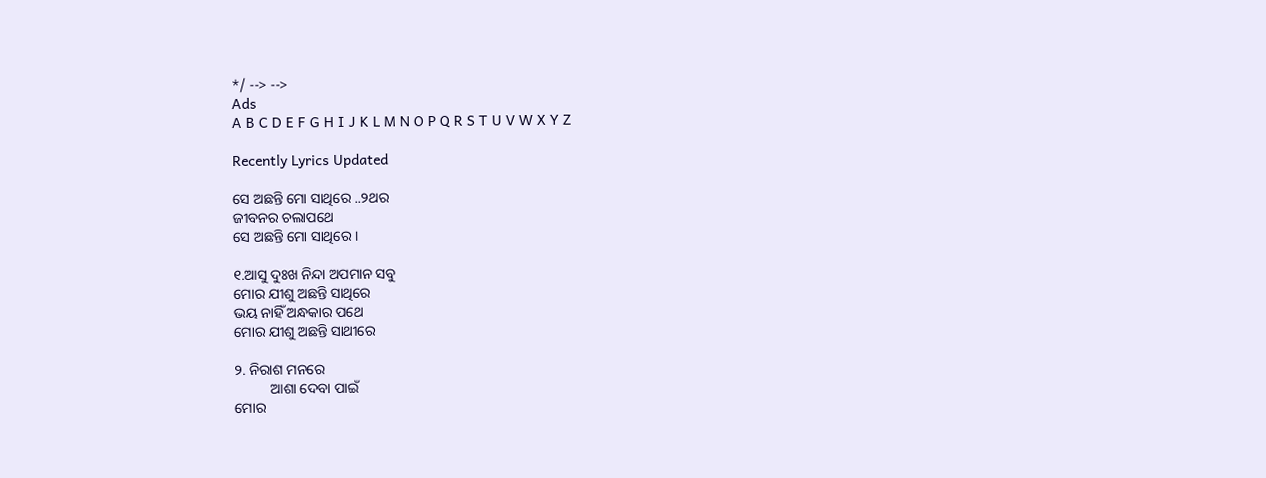*/ --> -->
Ads
A B C D E F G H I J K L M N O P Q R S T U V W X Y Z

Recently Lyrics Updated

ସେ ଅଛନ୍ତି ମୋ ସାଥିରେ ..୨ଥର
ଜୀବନର ଚଲାପଥେ
ସେ ଅଛନ୍ତି ମୋ ସାଥିରେ ।

୧.ଆସୁ ଦୁଃଖ ନିନ୍ଦା ଅପମାନ ସବୁ
ମୋର ଯୀଶୁ ଅଛନ୍ତି ସାଥିରେ
ଭୟ ନାହିଁ ଅନ୍ଧକାର ପଥେ
ମୋର ଯୀଶୁ ଅଛନ୍ତି ସାଥୀରେ

୨. ନିରାଶ ମନରେ
          ଆଶା ଦେବା ପାଇଁ
ମୋର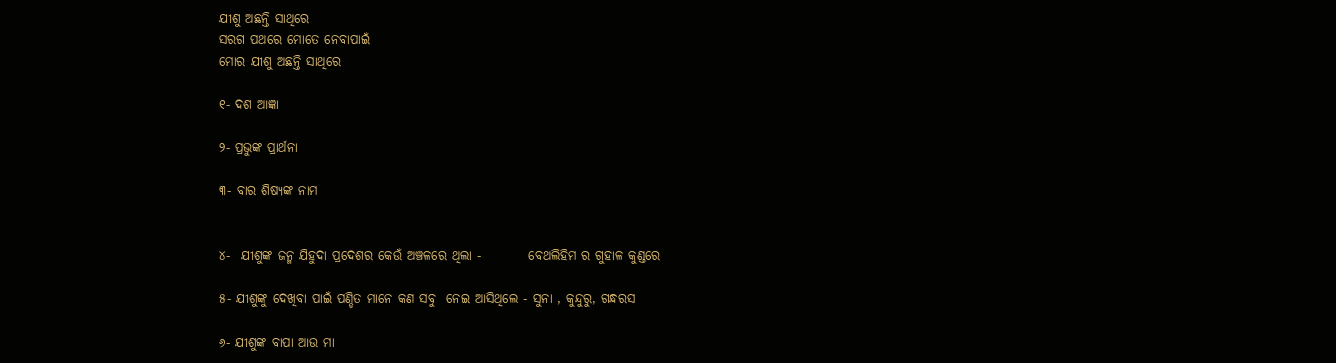ଯୀଶୁ ଅଛନ୍ତି ସାଥିରେ
ସରଗ ପଥରେ ମୋତେ ନେବାପାଇଁ
ମୋର ଯୀଶୁ ଅଛନ୍ତି ସାଥିରେ

୧- ଦଶ ଆଜ୍ଞା

୨- ପ୍ରଭୁଙ୍କ ପ୍ରାର୍ଥନା

୩- ବାର ଶିଷ୍ୟଙ୍କ ନାମ


୪-  ଯୀଶୁଙ୍କ ଜନ୍ମ ଯିହୁଦା ପ୍ରଦେଶର କେଉଁ ଅଞ୍ଚଳରେ ଥିଲା -         ବେଥଲିହିମ ର ଗୁହାଳ କୁଣ୍ଡରେ

୫- ଯୀଶୁଙ୍କୁ ଦେଖିବା ପାଇଁ ପଣ୍ଡିତ ମାନେ କଣ ସବୁ  ନେଇ ଆସିଥିଲେ - ସୁନା , କୁନ୍ଦୁରୁ, ଗନ୍ଧରସ

୬- ଯୀଶୁଙ୍କ ବାପା ଆଉ ମା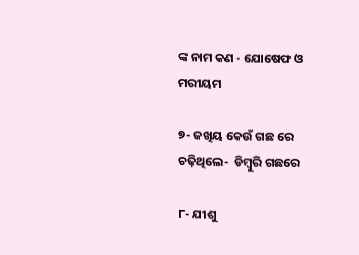ଙ୍କ ନାମ କଣ - ଯୋଷେଫ ଓ ମରୀୟମ

୭- ଜଖିୟ କେଉଁ ଗଛ ରେ ଚଢ଼ିଥିଲେ-  ଡିମ୍ବୁରି ଗଛରେ

୮- ଯୀଶୁ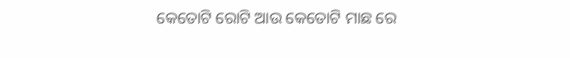କେତୋଟି ରୋଟି ଆଉ କେତୋଟି ମାଛ ରେ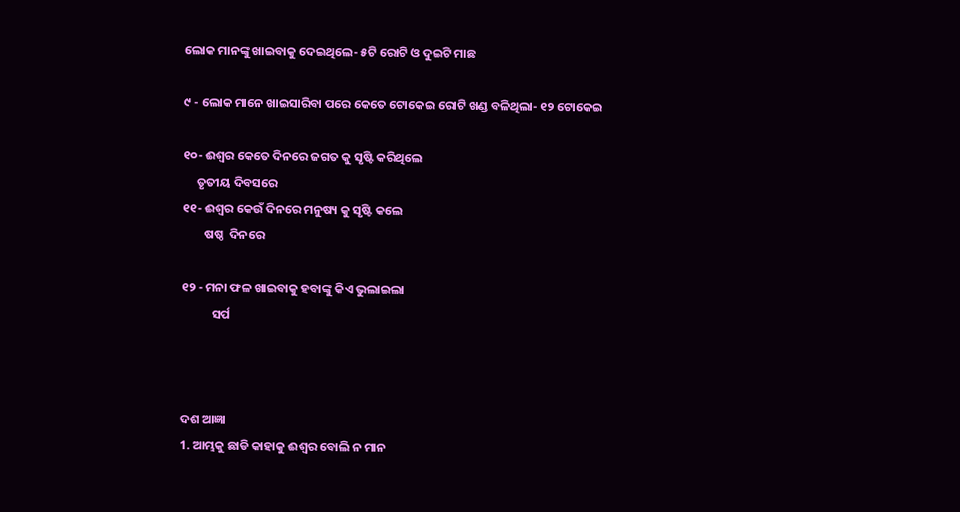ଲୋକ ମାନଙ୍କୁ ଖାଇବାକୁ ଦେଇଥିଲେ- ୫ଟି ରୋଟି ଓ ଦୁଇଟି ମାଛ

୯ - ଲୋକ ମାନେ ଖାଇସାରିବା ପରେ କେତେ ଟୋକେଇ ରୋଟି ଖଣ୍ଡ ବଳିଥିଲା- ୧୨ ଟୋକେଇ

୧୦- ଈଶ୍ୱର କେତେ ଦିନରେ ଜଗତ କୁ ସୃଷ୍ଟି କରିଥିଲେ
     ତୃତୀୟ ଦିବସରେ
୧୧- ଈଶ୍ୱର କେଉଁ ଦିନରେ ମନୁଷ୍ୟ କୁ ସୃଷ୍ଟି କଲେ
        ଷଷ୍ଠ  ଦିନରେ

୧୨ - ମନା ଫଳ ଖାଇବାକୁ ହବାଙ୍କୁ କିଏ ଭୁଲାଇଲା
           ସର୍ପ



ଦଶ ଆଜ୍ଞା
1. ଆମ୍ଭକୁ ଛାଡି କାହାକୁ ଈଶ୍ବର ବୋଲି ନ ମାନ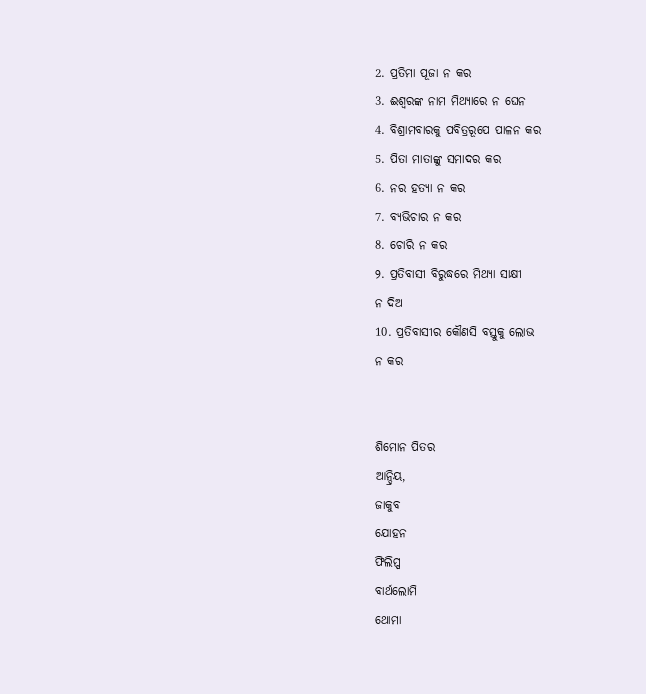2. ପ୍ରତିମା ପୂଜା ନ କର
3. ଈଶ୍ବରଙ୍କ ନାମ ମିଥ୍ୟାରେ ନ ଘେନ
4. ବିଶ୍ରାମବାରକୁ ପବିତ୍ରରୂପେ ପାଳନ କର
5. ପିତା ମାତାଙ୍କୁ ସମାଦର କର
6. ନର ହତ୍ୟା ନ କର
7. ବ୍ୟଭିଚାର ନ କର
8. ଚୋରି ନ କର
୨. ପ୍ରତିବାସୀ ବିରୁଦ୍ଧରେ ମିଥ୍ୟା ସାକ୍ଷୀ
ନ ଦିଅ
10. ପ୍ରତିବାସୀର କୌଣସି ବସ୍ତୁକୁ ଲୋଭ
ନ କର


ଶିମୋନ ପିତର
ଆନ୍ଦ୍ରିୟ,
ଜାକୁବ
ଯୋହନ
ଫିଲିପ୍ପ
ବାର୍ଥଲୋମି
ଥୋମା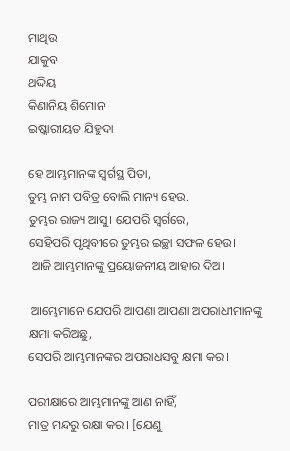ମାଥିଉ
ଯାକୁବ
ଥଦ୍ଦିୟ
କିଣାନିୟ ଶିମୋନ
ଇଷ୍କାରୀୟତ ଯିହୁଦା

ହେ ଆମ୍ଭମାନଙ୍କ ସ୍ୱର୍ଗସ୍ଥ ପିତା,
ତୁମ୍ଭ ନାମ ପବିତ୍ର ବୋଲି ମାନ୍ୟ ହେଉ.
ତୁମ୍ଭର ରାଜ୍ୟ ଆସୁ। ଯେପରି ସ୍ୱର୍ଗରେ,
ସେହିପରି ପୃଥିବୀରେ ତୁମ୍ଭର ଇଚ୍ଛା ସଫଳ ହେଉ।
 ଆଜି ଆମ୍ଭମାନଙ୍କୁ ପ୍ରୟୋଜନୀୟ ଆହାର ଦିଅ।

 ଆମ୍ଭେମାନେ ଯେପରି ଆପଣା ଆପଣା ଅପରାଧୀମାନଙ୍କୁ କ୍ଷମା କରିଅଛୁ,
ସେପରି ଆମ୍ଭମାନଙ୍କର ଅପରାଧସବୁ କ୍ଷମା କର।

ପରୀକ୍ଷାରେ ଆମ୍ଭମାନଙ୍କୁ ଆଣ ନାହିଁ,
ମାତ୍ର ମନ୍ଦରୁ ରକ୍ଷା କର। [ଯେଣୁ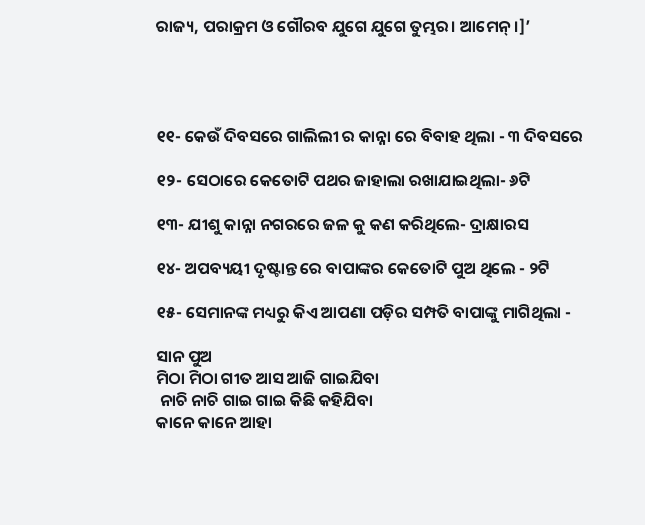ରାଜ୍ୟ, ପରାକ୍ରମ ଓ ଗୌରବ ଯୁଗେ ଯୁଗେ ତୁମ୍ଭର। ଆମେନ୍।]’




୧୧- କେଉଁ ଦିବସରେ ଗାଲିଲୀ ର କାନ୍ନା ରେ ବିବାହ ଥିଲା - ୩ ଦିବସରେ

୧୨- ସେଠାରେ କେତୋଟି ପଥର ଜାହାଲା ରଖାଯାଇଥିଲା- ୬ଟି

୧୩- ଯୀଶୁ କାନ୍ନା ନଗରରେ ଜଳ କୁ କଣ କରିଥିଲେ- ଦ୍ରାକ୍ଷାରସ

୧୪- ଅପବ୍ୟୟୀ ଦୃଷ୍ଟାନ୍ତ ରେ ବାପାଙ୍କର କେତୋଟି ପୁଅ ଥିଲେ - ୨ଟି

୧୫- ସେମାନଙ୍କ ମଧ୍ୟରୁ କିଏ ଆପଣା ପଡ଼ିର ସମ୍ପତି ବାପାଙ୍କୁ ମାଗିଥିଲା -

ସାନ ପୁଅ
ମିଠା ମିଠା ଗୀତ ଆସ ଆଜି ଗାଇଯିବା
 ନାଚି ନାଚି ଗାଇ ଗାଇ କିଛି କହିଯିବା
କାନେ କାନେ ଆହା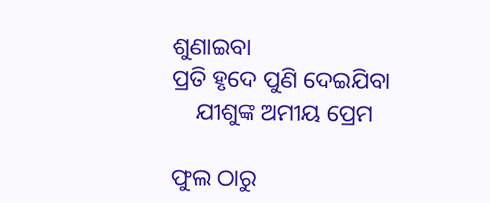ଶୁଣାଇବା
ପ୍ରତି ହୃଦେ ପୁଣି ଦେଇଯିବା
    ଯୀଶୁଙ୍କ ଅମୀୟ ପ୍ରେମ

ଫୁଲ ଠାରୁ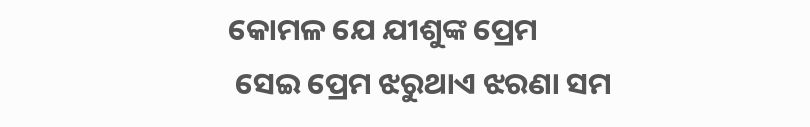କୋମଳ ଯେ ଯୀଶୁଙ୍କ ପ୍ରେମ
 ସେଇ ପ୍ରେମ ଝରୁଥାଏ ଝରଣା ସମ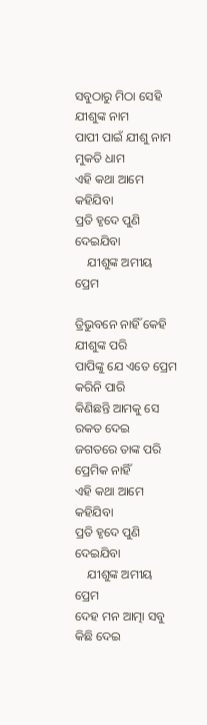ସବୁଠାରୁ ମିଠା ସେହି ଯୀଶୁଙ୍କ ନାମ
ପାପୀ ପାଇଁ ଯୀଶୁ ନାମ ମୁକତି ଧାମ
ଏହି କଥା ଆମେ କହିଯିବା
ପ୍ରତି ହୃଦେ ପୁଣି ଦେଇଯିବା
    ଯୀଶୁଙ୍କ ଅମୀୟ ପ୍ରେମ

ତ୍ରିଭୁବନେ ନାହିଁ କେହି ଯୀଶୁଙ୍କ ପରି
ପାପିଙ୍କୁ ଯେ ଏତେ ପ୍ରେମ କରିନି ପାରି
କିଣିଛନ୍ତି ଆମକୁ ସେ ରକତ ଦେଇ
ଜଗତରେ ତାଙ୍କ ପରି ପ୍ରେମିକ ନାହିଁ
ଏହି କଥା ଆମେ କହିଯିବା
ପ୍ରତି ହୃଦେ ପୁଣି ଦେଇଯିବା
    ଯୀଶୁଙ୍କ ଅମୀୟ ପ୍ରେମ
ଦେହ ମନ ଆତ୍ମା ସବୁ କିଛି ଦେଇ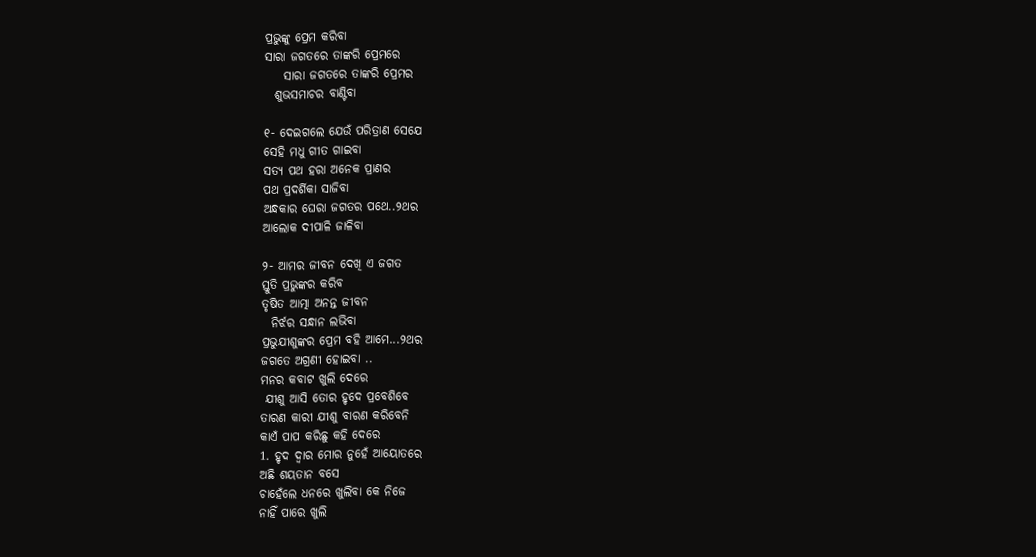ପ୍ରଭୁଙ୍କୁ ପ୍ରେମ କରିବା
ସାରା ଜଗତରେ ତାଙ୍କରି ପ୍ରେମରେ
    ସାରା ଜଗତରେ ତାଙ୍କରି ପ୍ରେମର
  ଶୁଭସମାଚର ବାଣ୍ଟିବା

୧- ଦେଇଗଲେ ଯେଉଁ ପରିତ୍ରାଣ ସେଯେ
ସେହି ମଧୁ ଗୀତ ଗାଇବା
ସତ୍ୟ ପଥ ହରା ଅନେକ ପ୍ରାଣର
ପଥ ପ୍ରଦର୍ଶିକା ସାଜିବା
ଅନ୍ଧକାର ଘେରା ଜଗତର ପଥେ..୨ଥର
ଆଲୋକ ଦୀପାଳି ଜାଳିବା

୨- ଆମର ଜୀବନ ଦେଖି ଏ ଜଗତ
ସ୍ତୁତି ପ୍ରଭୁଙ୍କର କରିବ
ତୃଷିତ ଆତ୍ମା ଅନନ୍ତ ଜୀବନ
  ନିର୍ଝର ସନ୍ଧାନ ଲଭିବା
ପ୍ରଭୁଯୀଶୁଙ୍କର ପ୍ରେମ ବହି ଆମେ...୨ଥର
ଜଗତେ ଅଗ୍ରଣୀ ହୋଇବା ..
ମନର କବାଟ ଖୁଲି ଦେରେ
 ଯୀଶୁ ଆସି ତୋର ହୃଦେ ପ୍ରବେଶିବେ
ତାରଣ କାରୀ ଯୀଶୁ ବାରଣ କରିବେନି
କାଏଁ ପାପ କରିଛୁ କହି ଦେରେ
1. ହୃଦ ଦ୍ଵାର ମୋର ନୁହେଁ ଆୟୋତରେ
ଅଛି ଶୟତାନ ବସେ
ଚାହେଁଲେ ଧନରେ ଖୁଲିବା କେ ନିଜେ
ନାହିଁ ପାରେ ଖୁଲି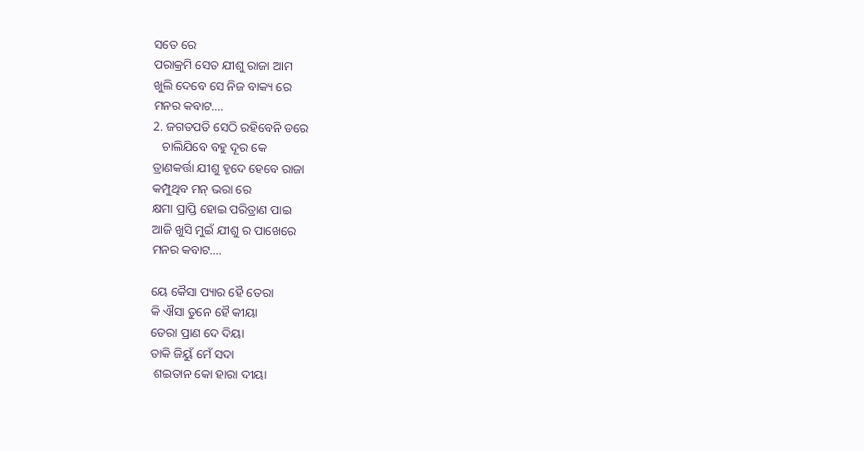ସତେ ରେ
ପରାକ୍ରମି ସେତ ଯୀଶୁ ରାଜା ଆମ
ଖୁଲି ଦେବେ ସେ ନିଜ ବାକ୍ୟ ରେ
ମନର କବାଟ....
2. ଜଗତପତି ସେଠି ରହିବେନି ଡରେ
   ଚାଲିଯିବେ ବହୁ ଦୂର କେ
ତ୍ରାଣକର୍ତ୍ତା ଯୀଶୁ ହୃଦେ ହେବେ ରାଜା
କମ୍ପୁଥିବ ମନ୍ ଭରା ରେ
କ୍ଷମା ପ୍ରାପ୍ତି ହୋଇ ପରିତ୍ରାଣ ପାଇ
ଆଜି ଖୁସି ମୁଇଁ ଯୀଶୁ ର ପାଖେରେ
ମନର କବାଟ....

ୟେ କୈସା ପ୍ୟାର ହୈ ତେରା
କି ଐସା ତୁନେ ହୈ କୀୟା
ତେରା ପ୍ରାଣ ଦେ ଦିୟା
ତାକି ଜିୟୁଁ ମେଁ ସଦା
 ଶଇତାନ କୋ ହାରା ଦୀୟା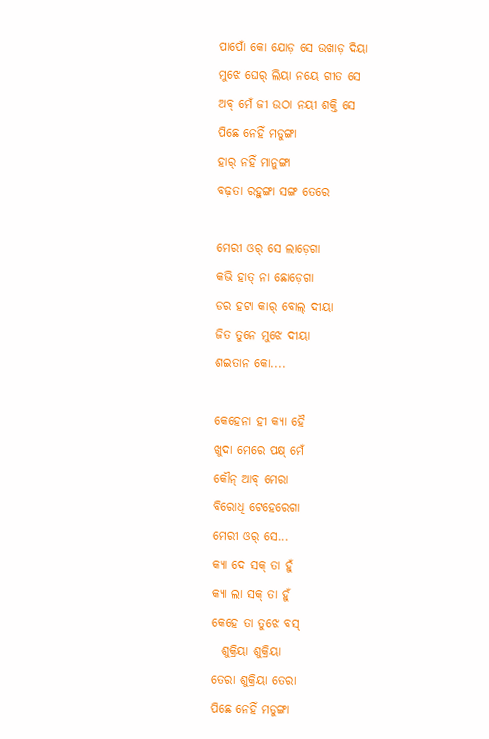ପାପୋଁ କୋ ଯୋଡ଼ ସେ ଉଖାଡ଼ ଦିୟା
ମୁଝେ ଘେର୍ ଲିୟା ନୟେ ଗୀତ ସେ
ଅବ୍ ମେଁ ଜୀ ଉଠା ନୟୀ ଶକ୍ତି ସେ
ପିଛେ ନେହିଁ ମଡୁଙ୍ଗା
ହାର୍ ନହିଁ ମାନୁଙ୍ଗା
ବଢ଼ତା ରହୁଙ୍ଗା ସଙ୍ଗ ତେରେ

ମେରୀ ଓର୍ ସେ ଲାଡ଼େଗା
କଭି ହାତ୍ ନା ଛୋଡ଼େଗା
ଡର ହଟା କାର୍ ବୋଲ୍ ଦୀୟା
ଜିତ ତୁନେ ମୁଝେ ଦୀୟା
ଶଇତାନ କୋ....

କେହେନା ହୀ କ୍ୟା ହୈ
ଖୁଦା ମେରେ ପକ୍ଷ୍ ମେଁ
କୌନ୍ ଆବ୍ ମେରା
ବିରୋଧି ଟେହେରେଗା
ମେରୀ ଓର୍ ସେ...
କ୍ୟା ଦେ ସକ୍ ତା ହୁଁ
କ୍ୟା ଲା ସକ୍ ତା ହୁଁ
କେହେ ତା ତୁଝେ ବସ୍
  ଶୁକ୍ରିୟା ଶୁକ୍ରିୟା
ତେରା ଶୁକ୍ରିୟା ତେରା
ପିଛେ ନେହିଁ ମଡୁଙ୍ଗା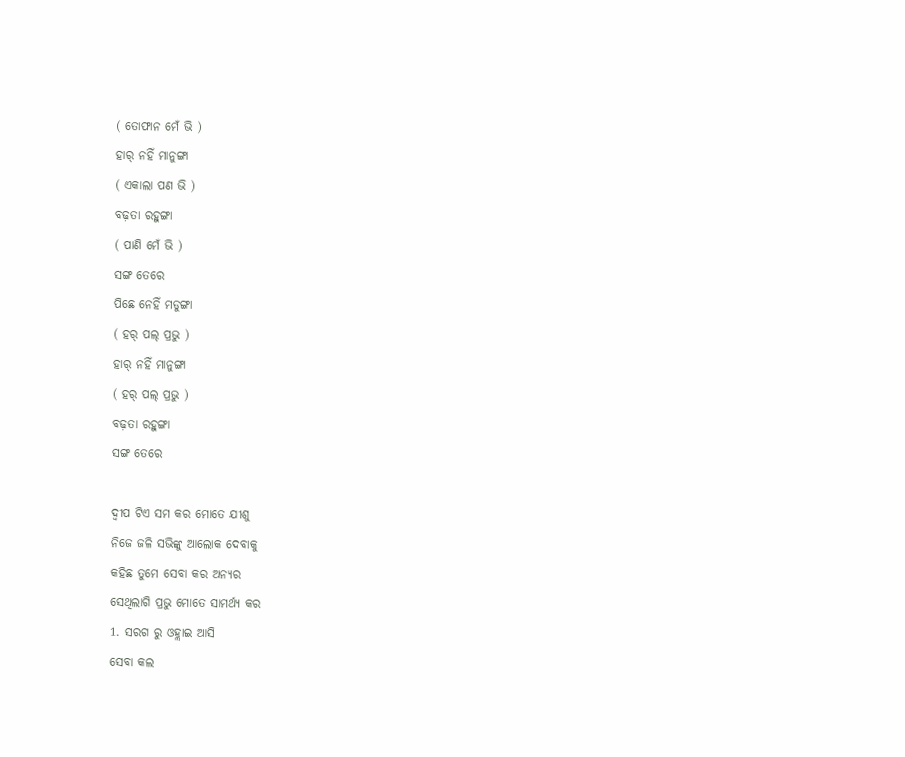( ତୋଫାନ ମେଁ ଭି )
ହାର୍ ନହିଁ ମାନୁଙ୍ଗା
( ଏକାଲା ପଣ ଭି )
ବଢ଼ତା ରହୁଙ୍ଗା
( ପାଣି ମେଁ ଭି )
ସଙ୍ଗ ତେରେ
ପିଛେ ନେହିଁ ମଡୁଙ୍ଗା
( ହର୍ ପଲ୍ ପ୍ରଭୁ )
ହାର୍ ନହିଁ ମାନୁଙ୍ଗା
( ହର୍ ପଲ୍ ପ୍ରଭୁ )
ବଢ଼ତା ରହୁଙ୍ଗା
ସଙ୍ଗ ତେରେ

ଦ୍ଵୀପ ଟିଏ ସମ କର ମୋତେ ଯୀଶୁ
ନିଜେ ଜଳି ସଭିଙ୍କୁ ଆଲୋକ ଦେବାକୁ
କହିଛ ତୁମେ ସେବା କର ଅନ୍ୟର
ସେଥିଲାଗି ପ୍ରଭୁ ମୋତେ ସାମର୍ଥ୍ୟ କର
1. ସରଗ ରୁ ଓହ୍ଲାଇ ଆସି
ସେବା କଲ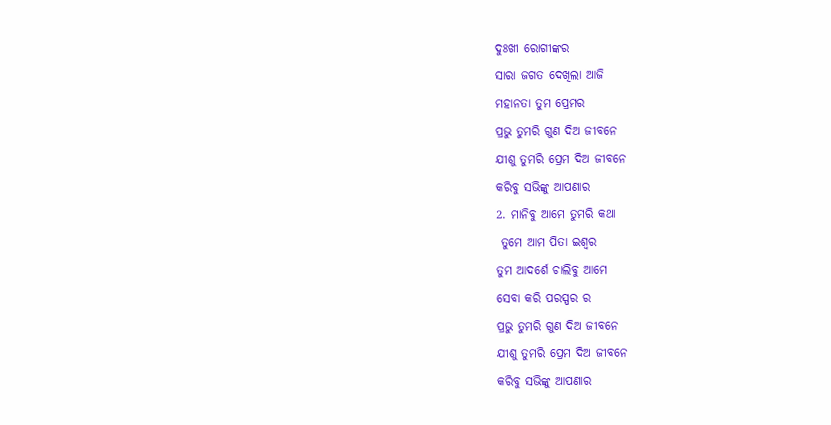ଦୁଃଖୀ ରୋଗୀଙ୍କର
ସାରା ଜଗତ ଦେଖିଲା ଆଜି
ମହାନତା ତୁମ ପ୍ରେମର
ପ୍ରଭୁ ତୁମରି ଗୁଣ ଦିଅ ଜୀବନେ
ଯୀଶୁ ତୁମରି ପ୍ରେମ ଦିଅ ଜୀବନେ
କରିବୁ ସଭିଙ୍କୁ ଆପଣାର
2. ମାନିବୁ ଆମେ ତୁମରି କଥା
 ତୁମେ ଆମ ପିତା ଇଶ୍ଵର
ତୁମ ଆଦର୍ଶେ ଚାଲିବୁ ଆମେ
ସେବା କରି ପରସ୍ପର ର
ପ୍ରଭୁ ତୁମରି ଗୁଣ ଦିଅ ଜୀବନେ
ଯୀଶୁ ତୁମରି ପ୍ରେମ ଦିଅ ଜୀବନେ
କରିବୁ ସଭିଙ୍କୁ ଆପଣାର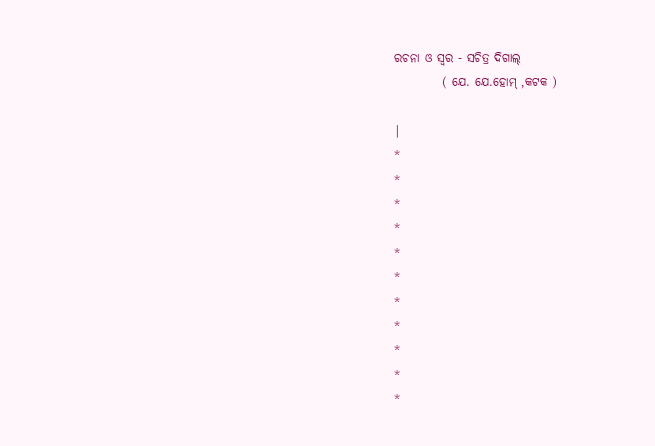ରଚନା ଓ ସ୍ୱର - ସଚିତ୍ର ଦିଗାଲ୍
          ( ଯେ. ଯେ.ହୋମ୍ ,କଟକ )

|
*
*
*
*
*
*
*
*
*
*
*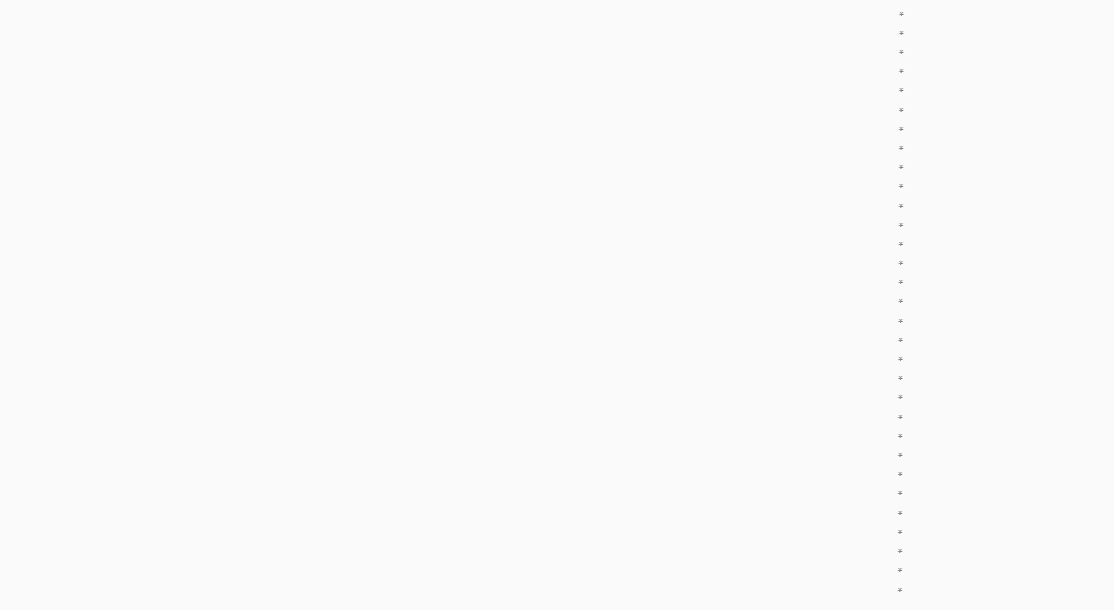*
*
*
*
*
*
*
*
*
*
*
*
*
*
*
*
*
*
*
*
*
*
*
*
*
*
*
*
*
*
*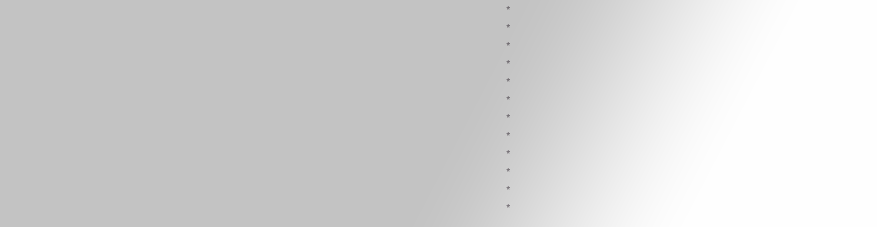*
*
*
*
*
*
*
*
*
*
*
*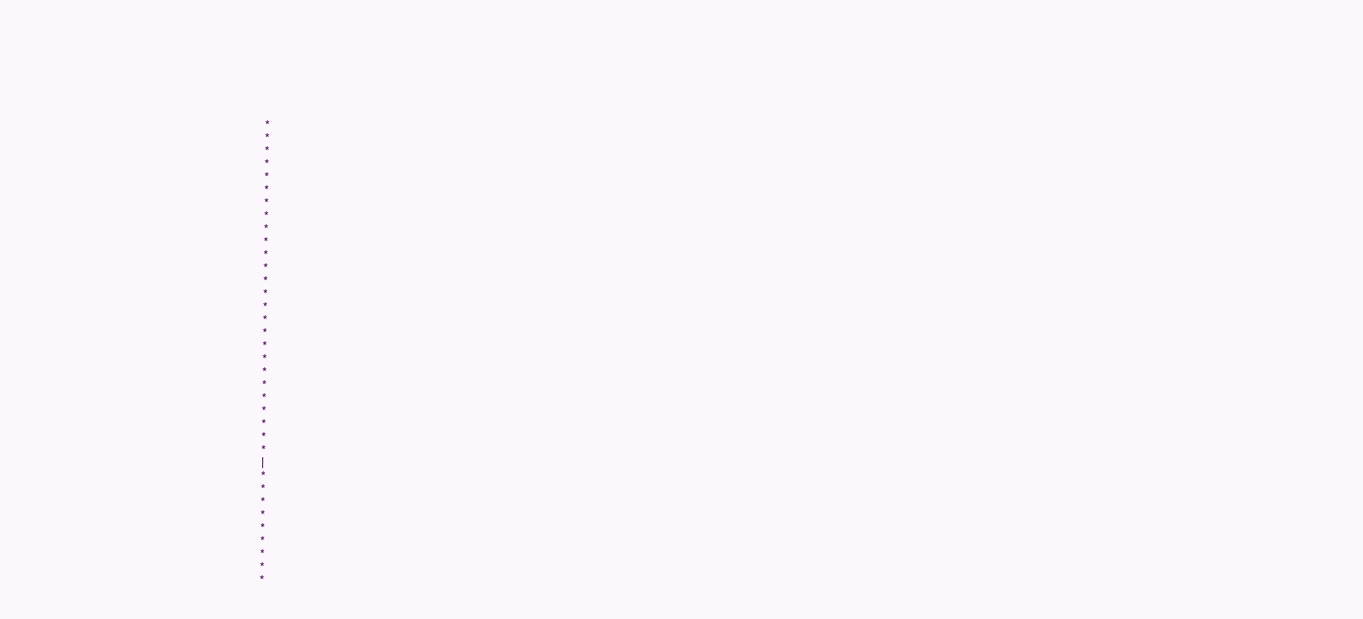*
*
*
*
*
*
*
*
*
*
*
*
*
*
*
*
*
*
*
*
*
*
*
*
*
*
|
*
*
*
*
*
*
*
*
*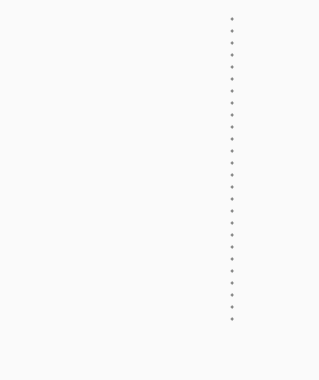*
*
*
*
*
*
*
*
*
*
*
*
*
*
*
*
*
*
*
*
*
*
*
*
*
*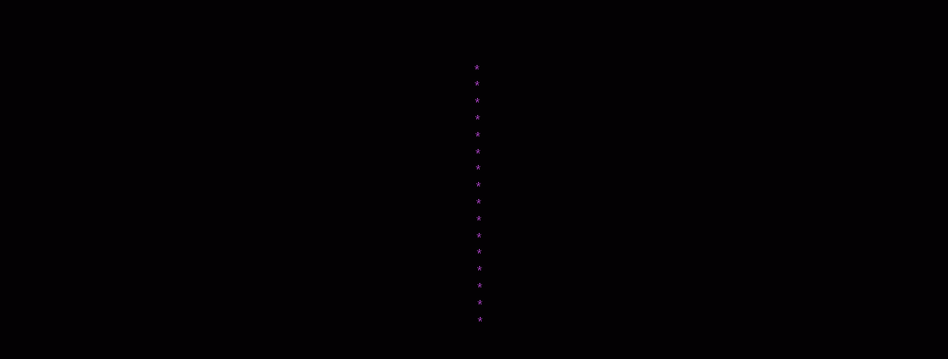*
*
*
*
*
*
*
*
*
*
*
*
*
*
*
*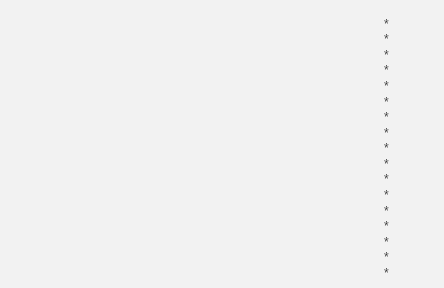*
*
*
*
*
*
*
*
*
*
*
*
*
*
*
*
*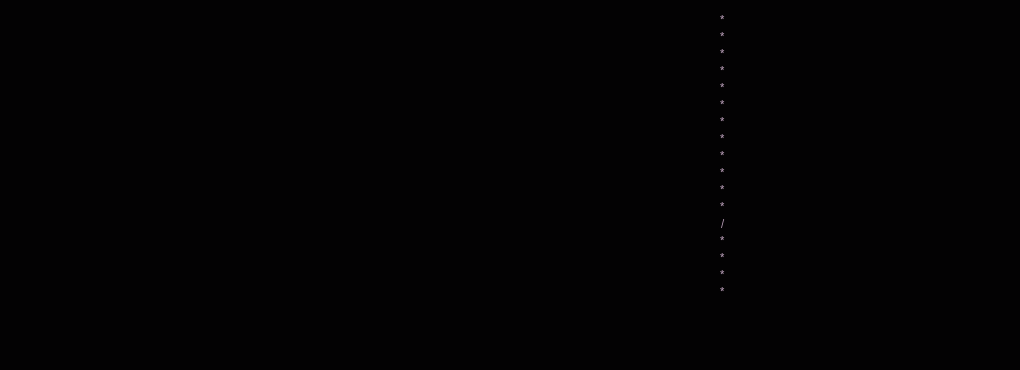*
*
*
*
*
*
*
*
*
*
*
*
/
*
*
*
*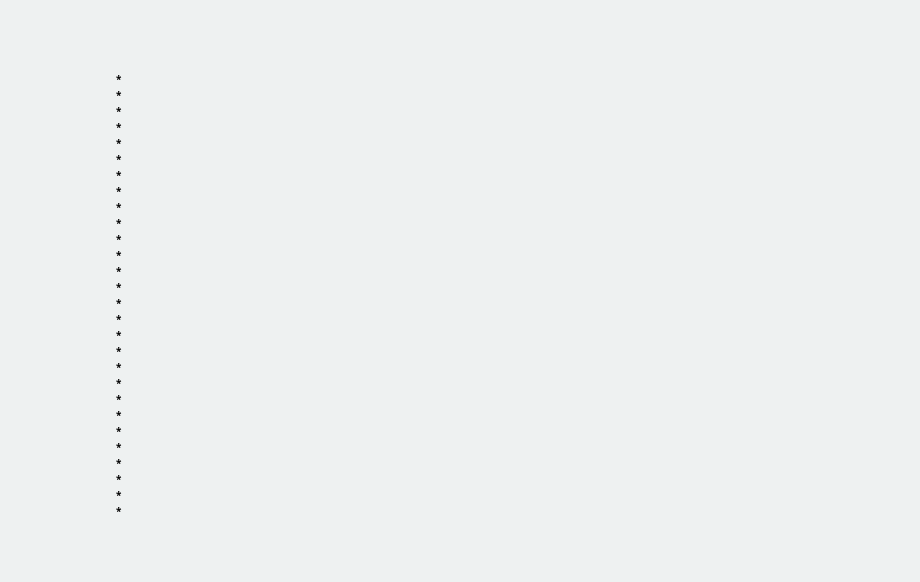*
*
*
*
*
*
*
*
*
*
*
*
*
*
*
*
*
*
*
*
*
*
*
*
*
*
*
*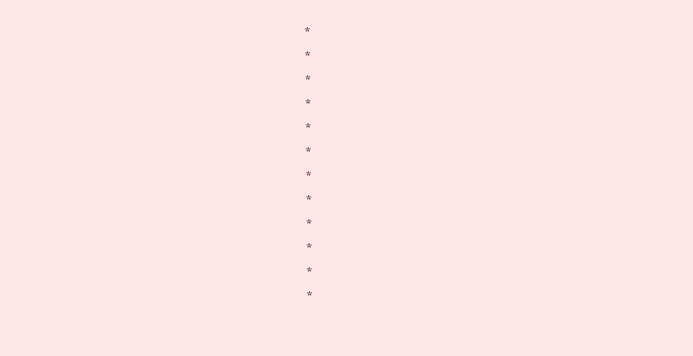*
*
*
*
*
*
*
*
*
*
*
*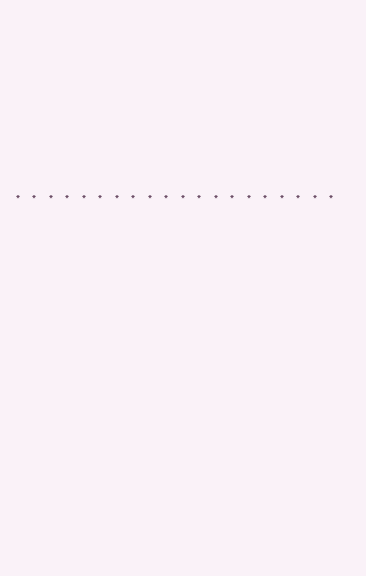*
*
*
*
*
*
*
*
*
*
*
*
*
*
*
*
*
*
*
*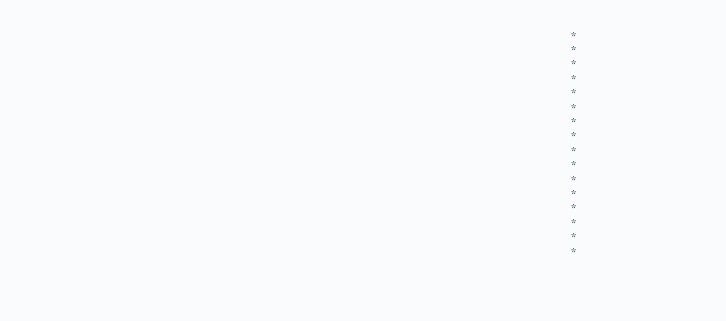*
*
*
*
*
*
*
*
*
*
*
*
*
*
*
*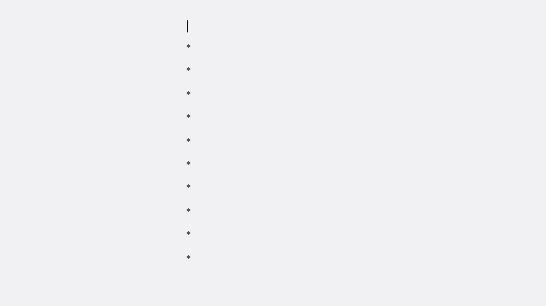|
*
*
*
*
*
*
*
*
*
*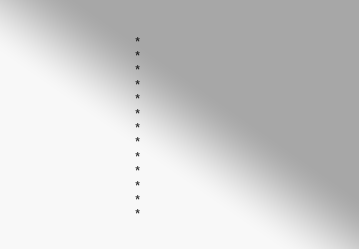*
*
*
*
*
*
*
*
*
*
*
*
*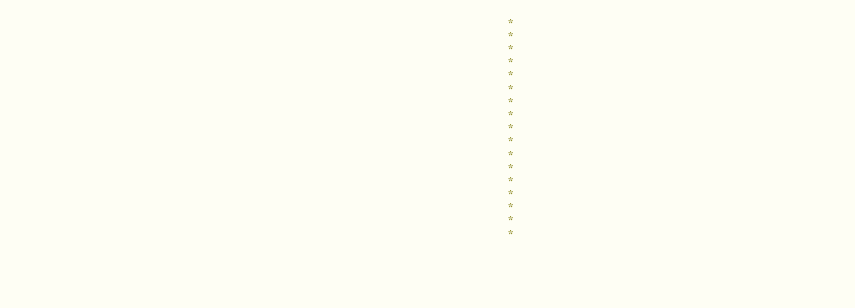*
*
*
*
*
*
*
*
*
*
*
*
*
*
*
*
*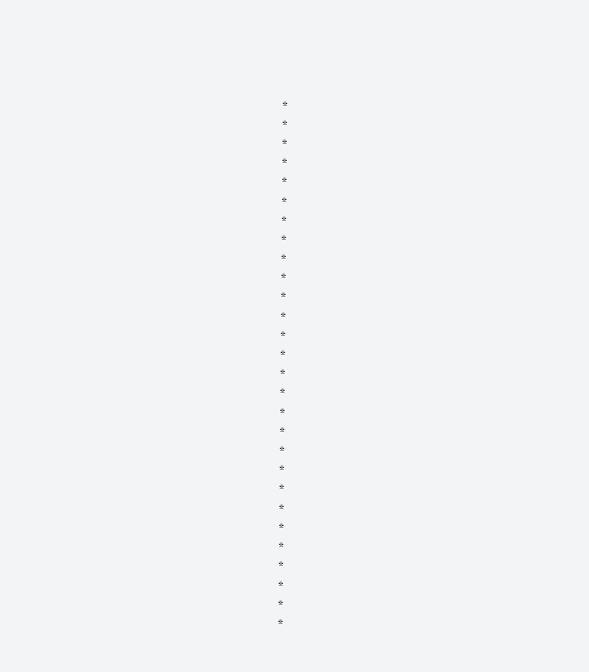*
*
*
*
*
*
*
*
*
*
*
*
*
*
*
*
*
*
*
*
*
*
*
*
*
*
*
*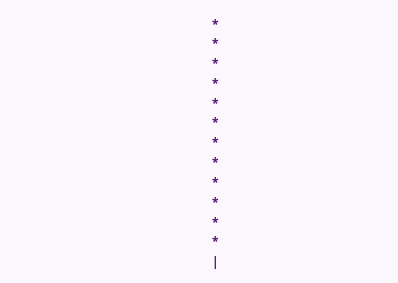*
*
*
*
*
*
*
*
*
*
*
*
|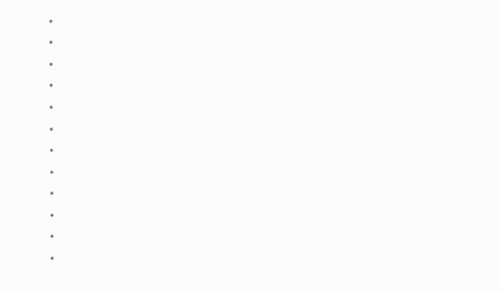*
*
*
*
*
*
*
*
*
*
*
*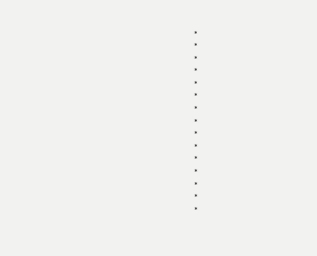*
*
*
*
*
*
*
*
*
*
*
*
*
*
*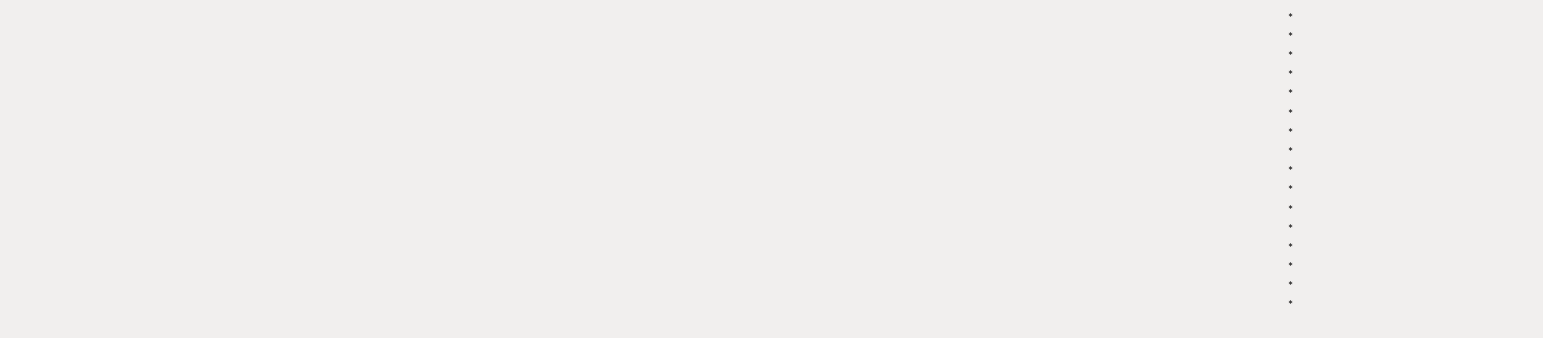*
*
*
*
*
*
*
*
*
*
*
*
*
*
*
*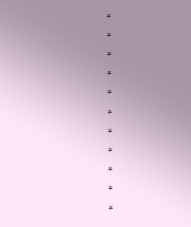*
*
*
*
*
*
*
*
*
*
*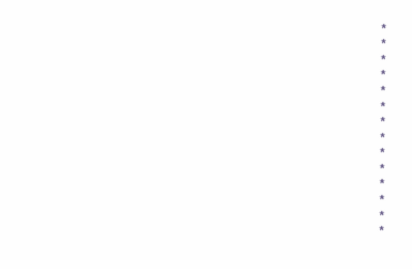*
*
*
*
*
*
*
*
*
*
*
*
*
*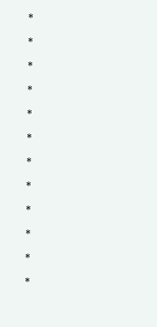*
*
*
*
*
*
*
*
*
*
*
*